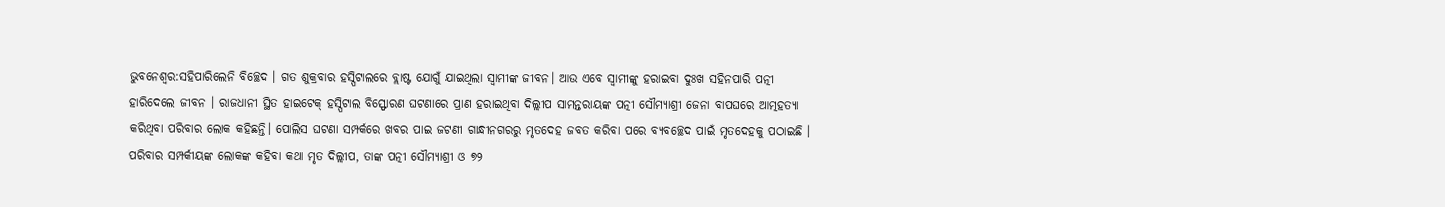ଭୁବନେଶ୍ବର:ସହିପାରିଲେନି ବିଚ୍ଛେଦ । ଗତ ଶୁକ୍ରବାର ହସ୍ପିଟାଲରେ ବ୍ଲାଷ୍ଟ ଯୋଗୁଁ ଯାଇଥିଲା ସ୍ବାମୀଙ୍କ ଜୀବନ। ଆଉ ଏବେ ସ୍ବାମୀଙ୍କୁ ହରାଇବା ଦୁଃଖ ସହିନପାରି ପତ୍ନୀ ହାରିଦେଲେ ଜୀବନ । ରାଜଧାନୀ ସ୍ଥିତ ହାଇଟେକ୍ ହସ୍ପିଟାଲ ବିସ୍ଫୋରଣ ଘଟଣାରେ ପ୍ରାଣ ହରାଇଥିବା ଦିଲ୍ଲୀପ ସାମନ୍ତରାୟଙ୍କ ପତ୍ନୀ ସୌମ୍ୟାଶ୍ରୀ ଜେନା ବାପଘରେ ଆତ୍ମହତ୍ୟା କରିଥିବା ପରିବାର ଲୋକ କହିଛନ୍ତି। ପୋଲିସ ଘଟଣା ସମ୍ପର୍କରେ ଖବର ପାଇ ଜଟଣୀ ଗାନ୍ଧୀନଗରରୁ ମୃତଦେହ ଜବତ କରିବା ପରେ ବ୍ୟବଚ୍ଛେଦ ପାଇଁ ମୃତଦେହକୁ ପଠାଇଛି ।
ପରିବାର ସମ୍ପର୍କୀୟଙ୍କ ଲୋକଙ୍କ କହିବା କଥା ମୃତ ଦିଲ୍ଲୀପ, ତାଙ୍କ ପତ୍ନୀ ସୌମ୍ୟାଶ୍ରୀ ଓ ୭୨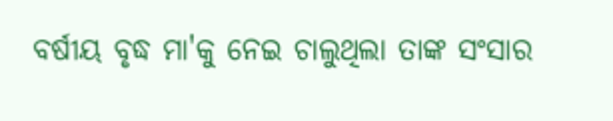ବର୍ଷୀୟ ବୃଦ୍ଧ ମା'କୁ ନେଇ ଚାଲୁଥିଲା ତାଙ୍କ ସଂସାର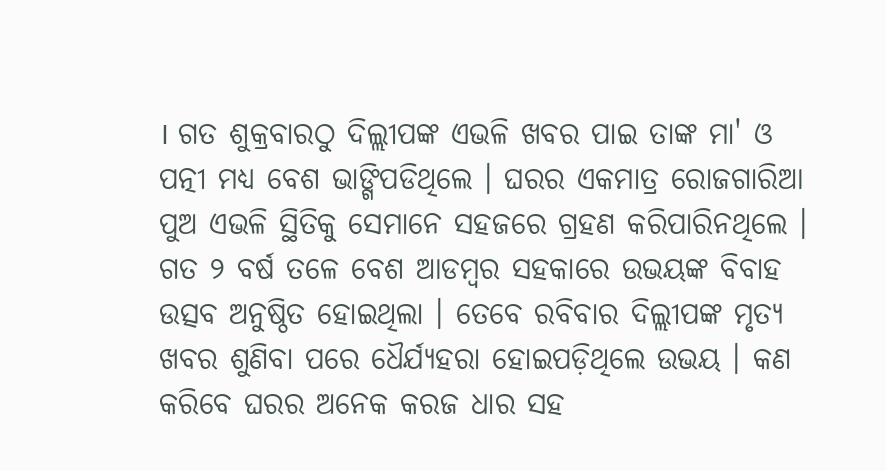। ଗତ ଶୁକ୍ରବାରଠୁ ଦିଲ୍ଲୀପଙ୍କ ଏଭଳି ଖବର ପାଇ ତାଙ୍କ ମା' ଓ ପତ୍ନୀ ମଧ୍ୟ ବେଶ ଭାଙ୍ଗିପଡିଥିଲେ । ଘରର ଏକମାତ୍ର ରୋଜଗାରିଆ ପୁଅ ଏଭଳି ସ୍ଥିତିକୁ ସେମାନେ ସହଜରେ ଗ୍ରହଣ କରିପାରିନଥିଲେ । ଗତ ୨ ବର୍ଷ ତଳେ ବେଶ ଆଡମ୍ବର ସହକାରେ ଉଭୟଙ୍କ ବିବାହ ଉତ୍ସବ ଅନୁଷ୍ଠିତ ହୋଇଥିଲା । ତେବେ ରବିବାର ଦିଲ୍ଲୀପଙ୍କ ମୃତ୍ୟ ଖବର ଶୁଣିବା ପରେ ଧୈର୍ଯ୍ୟହରା ହୋଇପଡ଼ିଥିଲେ ଉଭୟ । କଣ କରିବେ ଘରର ଅନେକ କରଜ ଧାର ସହ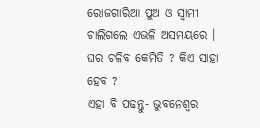ରୋଜଗାରିଆ ପୁଅ ଓ ସ୍ବାମୀ ଚାଲିଗଲେ ଏଭଳି ଅସମୟରେ । ଘର ଚଳିବ କେମିତି ? କିଏ ସାହା ହେବ ?
ଏହା ବି ପଢନ୍ତୁ- ଭୁବନେଶ୍ବର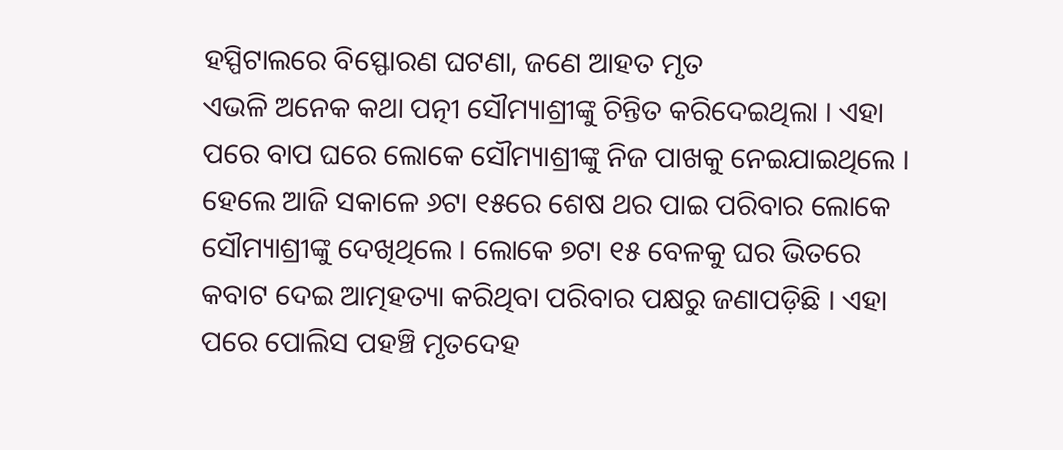ହସ୍ପିଟାଲରେ ବିସ୍ଫୋରଣ ଘଟଣା, ଜଣେ ଆହତ ମୃତ
ଏଭଳି ଅନେକ କଥା ପତ୍ନୀ ସୌମ୍ୟାଶ୍ରୀଙ୍କୁ ଚିନ୍ତିତ କରିଦେଇଥିଲା । ଏହା ପରେ ବାପ ଘରେ ଲୋକେ ସୌମ୍ୟାଶ୍ରୀଙ୍କୁ ନିଜ ପାଖକୁ ନେଇଯାଇଥିଲେ । ହେଲେ ଆଜି ସକାଳେ ୬ଟା ୧୫ରେ ଶେଷ ଥର ପାଇ ପରିବାର ଲୋକେ ସୌମ୍ୟାଶ୍ରୀଙ୍କୁ ଦେଖିଥିଲେ । ଲୋକେ ୭ଟା ୧୫ ବେଳକୁ ଘର ଭିତରେ କବାଟ ଦେଇ ଆତ୍ମହତ୍ୟା କରିଥିବା ପରିବାର ପକ୍ଷରୁ ଜଣାପଡ଼ିଛି । ଏହା ପରେ ପୋଲିସ ପହଞ୍ଚି ମୃତଦେହ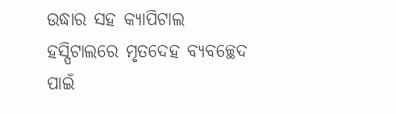ଉଦ୍ଧାର ସହ କ୍ୟାପିଟାଲ ହସ୍ପିଟାଲରେ ମୃତଦେହ ବ୍ୟବଚ୍ଛେଦ ପାଇଁ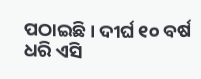ପଠାଇଛି। ଦୀର୍ଘ ୧୦ ବର୍ଷ ଧରି ଏସି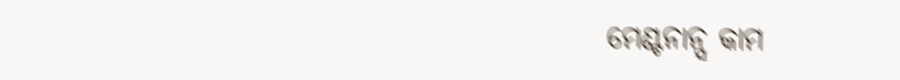ମେଣ୍ଟନାନ୍ସ କାମ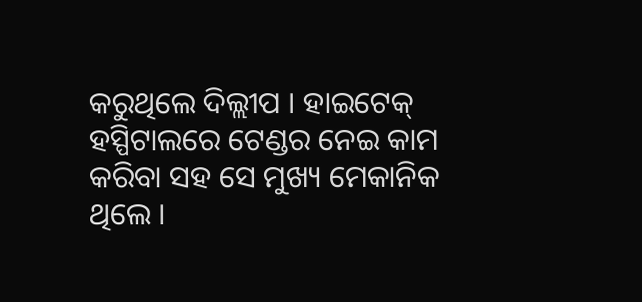କରୁଥିଲେ ଦିଲ୍ଲୀପ । ହାଇଟେକ୍ ହସ୍ପିଟାଲରେ ଟେଣ୍ଡର ନେଇ କାମ କରିବା ସହ ସେ ମୁଖ୍ୟ ମେକାନିକ ଥିଲେ ।